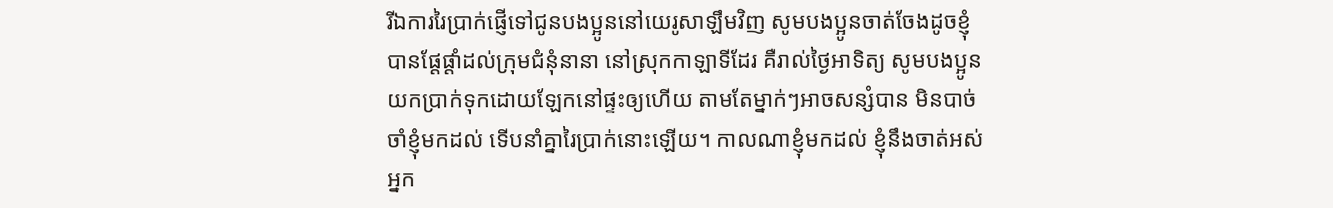រីឯការរៃប្រាក់ផ្ញើទៅជូនបងប្អូននៅយេរូសាឡឹមវិញ សូមបងប្អូនចាត់ចែងដូចខ្ញុំបានផ្ដែផ្ដាំដល់ក្រុមជំនុំនានា នៅស្រុកកាឡាទីដែរ គឺរាល់ថ្ងៃអាទិត្យ សូមបងប្អូនយកប្រាក់ទុកដោយឡែកនៅផ្ទះឲ្យហើយ តាមតែម្នាក់ៗអាចសន្សំបាន មិនបាច់ចាំខ្ញុំមកដល់ ទើបនាំគ្នារៃប្រាក់នោះឡើយ។ កាលណាខ្ញុំមកដល់ ខ្ញុំនឹងចាត់អស់អ្នក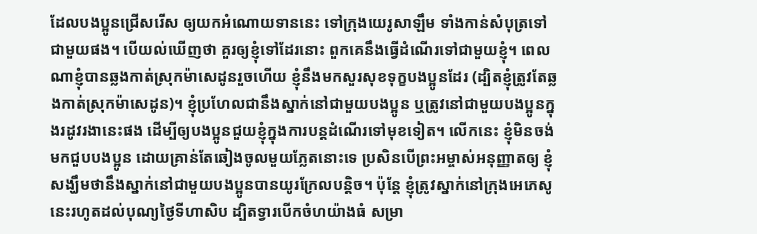ដែលបងប្អូនជ្រើសរើស ឲ្យយកអំណោយទាននេះ ទៅក្រុងយេរូសាឡឹម ទាំងកាន់សំបុត្រទៅជាមួយផង។ បើយល់ឃើញថា គួរឲ្យខ្ញុំទៅដែរនោះ ពួកគេនឹងធ្វើដំណើរទៅជាមួយខ្ញុំ។ ពេលណាខ្ញុំបានឆ្លងកាត់ស្រុកម៉ាសេដូនរួចហើយ ខ្ញុំនឹងមកសួរសុខទុក្ខបងប្អូនដែរ (ដ្បិតខ្ញុំត្រូវតែឆ្លងកាត់ស្រុកម៉ាសេដូន)។ ខ្ញុំប្រហែលជានឹងស្នាក់នៅជាមួយបងប្អូន ឬត្រូវនៅជាមួយបងប្អូនក្នុងរដូវរងានេះផង ដើម្បីឲ្យបងប្អូនជួយខ្ញុំក្នុងការបន្តដំណើរទៅមុខទៀត។ លើកនេះ ខ្ញុំមិនចង់មកជួបបងប្អូន ដោយគ្រាន់តែឆៀងចូលមួយភ្លែតនោះទេ ប្រសិនបើព្រះអម្ចាស់អនុញ្ញាតឲ្យ ខ្ញុំសង្ឃឹមថានឹងស្នាក់នៅជាមួយបងប្អូនបានយូរក្រែលបន្តិច។ ប៉ុន្តែ ខ្ញុំត្រូវស្នាក់នៅក្រុងអេភេសូនេះរហូតដល់បុណ្យថ្ងៃទីហាសិប ដ្បិតទ្វារបើកចំហយ៉ាងធំ សម្រា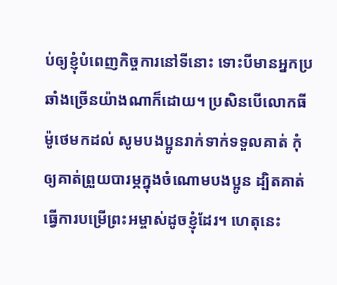ប់ឲ្យខ្ញុំបំពេញកិច្ចការនៅទីនោះ ទោះបីមានអ្នកប្រឆាំងច្រើនយ៉ាងណាក៏ដោយ។ ប្រសិនបើលោកធីម៉ូថេមកដល់ សូមបងប្អូនរាក់ទាក់ទទួលគាត់ កុំឲ្យគាត់ព្រួយបារម្ភក្នុងចំណោមបងប្អូន ដ្បិតគាត់ធ្វើការបម្រើព្រះអម្ចាស់ដូចខ្ញុំដែរ។ ហេតុនេះ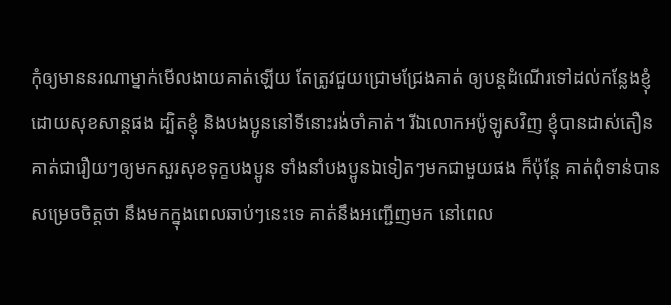កុំឲ្យមាននរណាម្នាក់មើលងាយគាត់ឡើយ តែត្រូវជួយជ្រោមជ្រែងគាត់ ឲ្យបន្តដំណើរទៅដល់កន្លែងខ្ញុំដោយសុខសាន្តផង ដ្បិតខ្ញុំ និងបងប្អូននៅទីនោះរង់ចាំគាត់។ រីឯលោកអប៉ូឡូសវិញ ខ្ញុំបានដាស់តឿនគាត់ជារឿយៗឲ្យមកសួរសុខទុក្ខបងប្អូន ទាំងនាំបងប្អូនឯទៀតៗមកជាមួយផង ក៏ប៉ុន្តែ គាត់ពុំទាន់បានសម្រេចចិត្តថា នឹងមកក្នុងពេលឆាប់ៗនេះទេ គាត់នឹងអញ្ជើញមក នៅពេល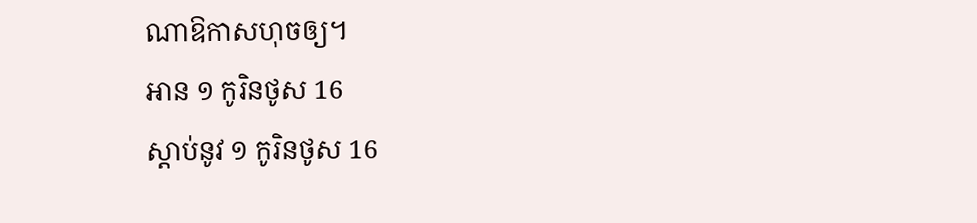ណាឱកាសហុចឲ្យ។
អាន ១ កូរិនថូស 16
ស្ដាប់នូវ ១ កូរិនថូស 16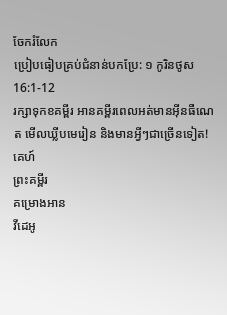ចែករំលែក
ប្រៀបធៀបគ្រប់ជំនាន់បកប្រែ: ១ កូរិនថូស 16:1-12
រក្សាទុកខគម្ពីរ អានគម្ពីរពេលអត់មានអ៊ីនធឺណេត មើលឃ្លីបមេរៀន និងមានអ្វីៗជាច្រើនទៀត!
គេហ៍
ព្រះគម្ពីរ
គម្រោងអាន
វីដេអូ